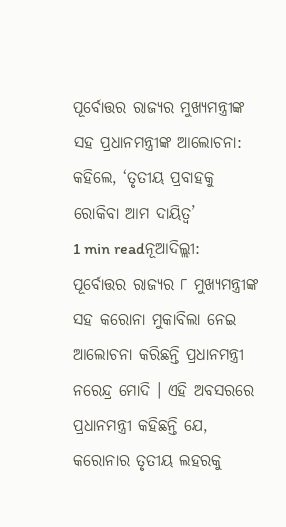ପୂର୍ବୋତ୍ତର ରାଜ୍ୟର ମୁଖ୍ୟମନ୍ତ୍ରୀଙ୍କ ସହ ପ୍ରଧାନମନ୍ତ୍ରୀଙ୍କ ଆଲୋଚନା: କହିଲେ, ‘ତୃତୀୟ ପ୍ରବାହକୁ ରୋକିବା ଆମ ଦାୟିତ୍ୱ’
1 min readନୂଆଦିଲ୍ଲୀ: ପୂର୍ବୋତ୍ତର ରାଜ୍ୟର ୮ ମୁଖ୍ୟମନ୍ତ୍ରୀଙ୍କ ସହ କରୋନା ମୁକାବିଲା ନେଇ ଆଲୋଚନା କରିଛନ୍ତି ପ୍ରଧାନମନ୍ତ୍ରୀ ନରେନ୍ଦ୍ର ମୋଦି । ଏହି ଅବସରରେ ପ୍ରଧାନମନ୍ତ୍ରୀ କହିଛନ୍ତି ଯେ, କରୋନାର ତୃତୀୟ ଲହରକୁ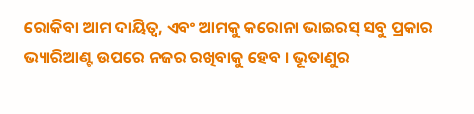ରୋକିବା ଆମ ଦାୟିତ୍ୱ, ଏବଂ ଆମକୁ କରୋନା ଭାଇରସ୍ ସବୁ ପ୍ରକାର ଭ୍ୟାରିଆଣ୍ଟ ଉପରେ ନଜର ରଖିବାକୁ ହେବ । ଭୂତାଣୁର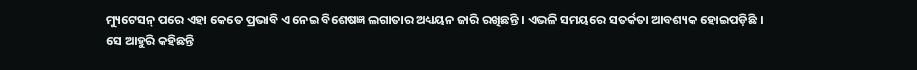ମ୍ୟୁଟେସନ୍ ପରେ ଏହା କେତେ ପ୍ରଭାବି ଏ ନେଇ ବିଶେଷଜ୍ଞ ଲଗାତାର ଅଧ୍ୟୟନ ଜାରି ରଖିଛନ୍ତି । ଏଭଳି ସମୟରେ ସତର୍କତା ଆବଶ୍ୟକ ହୋଇପଡ଼ିଛି ।
ସେ ଆହୁରି କହିଛନ୍ତି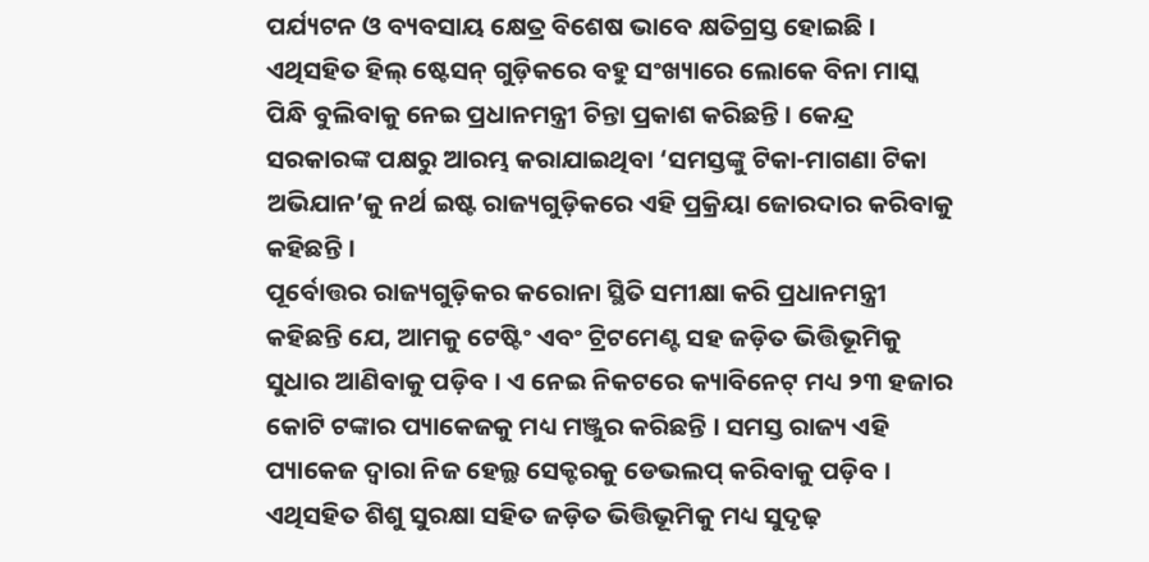ପର୍ଯ୍ୟଟନ ଓ ବ୍ୟବସାୟ କ୍ଷେତ୍ର ବିଶେଷ ଭାବେ କ୍ଷତିଗ୍ରସ୍ତ ହୋଇଛି । ଏଥିସହିତ ହିଲ୍ ଷ୍ଟେସନ୍ ଗୁଡ଼ିକରେ ବହୁ ସଂଖ୍ୟାରେ ଲୋକେ ବିନା ମାସ୍କ ପିନ୍ଧି ବୁଲିବାକୁ ନେଇ ପ୍ରଧାନମନ୍ତ୍ରୀ ଚିନ୍ତା ପ୍ରକାଶ କରିଛନ୍ତି । କେନ୍ଦ୍ର ସରକାରଙ୍କ ପକ୍ଷରୁ ଆରମ୍ଭ କରାଯାଇଥିବା ‘ସମସ୍ତଙ୍କୁ ଟିକା-ମାଗଣା ଟିକା ଅଭିଯାନ’କୁ ନର୍ଥ ଇଷ୍ଟ ରାଜ୍ୟଗୁଡ଼ିକରେ ଏହି ପ୍ରକ୍ରିୟା ଜୋରଦାର କରିବାକୁ କହିଛନ୍ତି ।
ପୂର୍ବୋତ୍ତର ରାଜ୍ୟଗୁଡ଼ିକର କରୋନା ସ୍ଥିତି ସମୀକ୍ଷା କରି ପ୍ରଧାନମନ୍ତ୍ରୀ କହିଛନ୍ତି ଯେ, ଆମକୁ ଟେଷ୍ଟିଂ ଏବଂ ଟ୍ରିଟମେଣ୍ଟ ସହ ଜଡ଼ିତ ଭିତ୍ତିଭୂମିକୁ ସୁଧାର ଆଣିବାକୁ ପଡ଼ିବ । ଏ ନେଇ ନିକଟରେ କ୍ୟାବିନେଟ୍ ମଧ୍ୟ ୨୩ ହଜାର କୋଟି ଟଙ୍କାର ପ୍ୟାକେଜକୁ ମଧ୍ୟ ମଞ୍ଜୁର କରିଛନ୍ତି । ସମସ୍ତ ରାଜ୍ୟ ଏହି ପ୍ୟାକେଜ ଦ୍ୱାରା ନିଜ ହେଲ୍ଥ ସେକ୍ଟରକୁ ଡେଭଲପ୍ କରିବାକୁ ପଡ଼ିବ । ଏଥିସହିତ ଶିଶୁ ସୁରକ୍ଷା ସହିତ ଜଡ଼ିତ ଭିତ୍ତିଭୂମିକୁ ମଧ୍ୟ ସୁଦୃଢ଼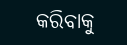କରିବାକୁ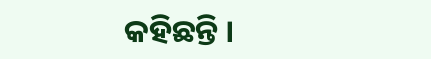କହିଛନ୍ତି ।